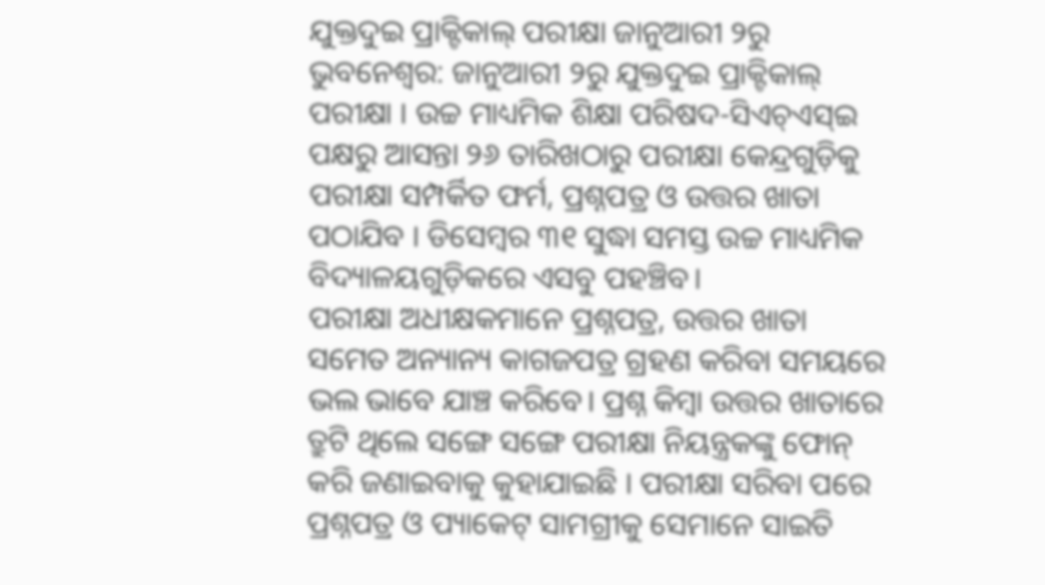ଯୁକ୍ତଦୁଇ ପ୍ରାକ୍ଟିକାଲ୍ ପରୀକ୍ଷା ଜାନୁଆରୀ ୨ରୁ
ଭୁବନେଶ୍ବର: ଜାନୁଆରୀ ୨ରୁ ଯୁକ୍ତଦୁଇ ପ୍ରାକ୍ଟିକାଲ୍ ପରୀକ୍ଷା । ଉଚ୍ଚ ମାଧ୍ୟମିକ ଶିକ୍ଷା ପରିଷଦ-ସିଏଚ୍ଏସ୍ଇ ପକ୍ଷରୁ ଆସନ୍ତା ୨୬ ତାରିଖଠାରୁ ପରୀକ୍ଷା କେନ୍ଦ୍ରଗୁଡ଼ିକୁ ପରୀକ୍ଷା ସମ୍ପର୍କିତ ଫର୍ମ, ପ୍ରଶ୍ନପତ୍ର ଓ ଉତ୍ତର ଖାତା ପଠାଯିବ । ଡିସେମ୍ବର ୩୧ ସୁଦ୍ଧା ସମସ୍ତ ଉଚ୍ଚ ମାଧ୍ୟମିକ ବିଦ୍ୟାଳୟଗୁଡ଼ିକରେ ଏସବୁ ପହଞ୍ଚିବ।
ପରୀକ୍ଷା ଅଧୀକ୍ଷକମାନେ ପ୍ରଶ୍ନପତ୍ର, ଉତ୍ତର ଖାତା ସମେତ ଅନ୍ୟାନ୍ୟ କାଗଜପତ୍ର ଗ୍ରହଣ କରିବା ସମୟରେ ଭଲ ଭାବେ ଯାଞ୍ଚ କରିବେ। ପ୍ରଶ୍ନ କିମ୍ବା ଉତ୍ତର ଖାତାରେ ତ୍ରୁଟି ଥିଲେ ସଙ୍ଗେ ସଙ୍ଗେ ପରୀକ୍ଷା ନିୟନ୍ତ୍ରକଙ୍କୁ ଫୋନ୍ କରି ଜଣାଇବାକୁ କୁହାଯାଇଛି । ପରୀକ୍ଷା ସରିବା ପରେ ପ୍ରଶ୍ନପତ୍ର ଓ ପ୍ୟାକେଟ୍ ସାମଗ୍ରୀକୁ ସେମାନେ ସାଇତି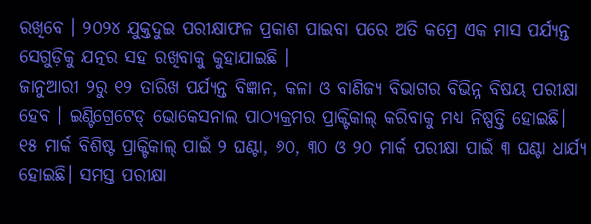ରଖିବେ । ୨୦୨୪ ଯୁକ୍ତଦୁଇ ପରୀକ୍ଷାଫଳ ପ୍ରକାଶ ପାଇବା ପରେ ଅତି କମ୍ରେ ଏକ ମାସ ପର୍ଯ୍ୟନ୍ତ ସେଗୁଡ଼ିକୁ ଯତ୍ନର ସହ ରଖିବାକୁ କୁହାଯାଇଛି ।
ଜାନୁଆରୀ ୨ରୁ ୧୨ ତାରିଖ ପର୍ଯ୍ୟନ୍ତ ବିଜ୍ଞାନ, କଳା ଓ ବାଣିଜ୍ୟ ବିଭାଗର ବିଭିନ୍ନ ବିଷୟ ପରୀକ୍ଷା ହେବ । ଇଣ୍ଟିଗ୍ରେଟେଡ୍ ଭୋକେସନାଲ ପାଠ୍ୟକ୍ରମର ପ୍ରାକ୍ଟିକାଲ୍ କରିବାକୁ ମଧ୍ୟ ନିଷ୍ପତ୍ତି ହୋଇଛି। ୧୫ ମାର୍କ ବିଶିଷ୍ଟ ପ୍ରାକ୍ଟିକାଲ୍ ପାଇଁ ୨ ଘଣ୍ଟା, ୬୦, ୩୦ ଓ ୨୦ ମାର୍କ ପରୀକ୍ଷା ପାଇଁ ୩ ଘଣ୍ଟା ଧାର୍ଯ୍ୟ ହୋଇଛି। ସମସ୍ତ ପରୀକ୍ଷା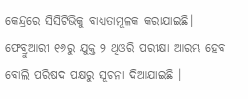କେନ୍ଦ୍ରରେ ସିସିଟିଭିକୁ ବାଧ୍ୟତାମୂଳକ କରାଯାଇଛି। ଫେବ୍ରୁଆରୀ ୧୬ରୁ ଯୁକ୍ତ ୨ ଥିଓରି ପରୀକ୍ଷା ଆରମ୍ଭ ହେବ ବୋଲି ପରିଷଦ ପକ୍ଷରୁ ସୂଚନା ଦିଆଯାଇଛି ।